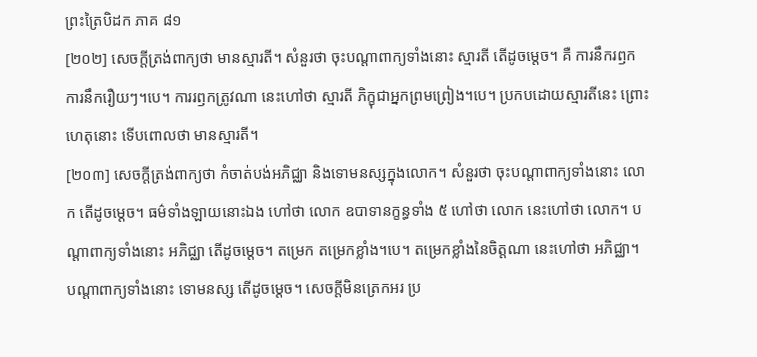ព្រះត្រៃបិដក ភាគ ៨១
[២០២] សេចក្តីត្រង់ពាក្យថា មានស្មារតី។ សំនួរថា ចុះបណ្តាពាក្យទាំងនោះ ស្មារតី តើដូចម្តេច។ គឺ ការនឹករឭក ការនឹករឿយៗ។បេ។ ការរឭកត្រូវណា នេះហៅថា ស្មារតី ភិក្ខុជាអ្នកព្រមព្រៀង។បេ។ ប្រកបដោយស្មារតីនេះ ព្រោះហេតុនោះ ទើបពោលថា មានស្មារតី។
[២០៣] សេចក្តីត្រង់ពាក្យថា កំចាត់បង់អភិជ្ឈា និងទោមនស្សក្នុងលោក។ សំនួរថា ចុះបណ្តាពាក្យទាំងនោះ លោក តើដូចម្តេច។ ធម៌ទាំងឡាយនោះឯង ហៅថា លោក ឧបាទានក្ខន្ធទាំង ៥ ហៅថា លោក នេះហៅថា លោក។ បណ្តាពាក្យទាំងនោះ អភិជ្ឈា តើដូចម្តេច។ តម្រេក តម្រេកខ្លាំង។បេ។ តម្រេកខ្លាំងនៃចិត្តណា នេះហៅថា អភិជ្ឈា។ បណ្តាពាក្យទាំងនោះ ទោមនស្ស តើដូចម្តេច។ សេចក្តីមិនត្រេកអរ ប្រ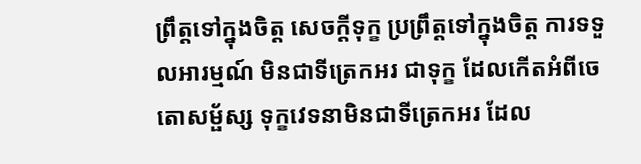ព្រឹត្តទៅក្នុងចិត្ត សេចក្តីទុក្ខ ប្រព្រឹត្តទៅក្នុងចិត្ត ការទទួលអារម្មណ៍ មិនជាទីត្រេកអរ ជាទុក្ខ ដែលកើតអំពីចេតោសម្ផ័ស្ស ទុក្ខវេទនាមិនជាទីត្រេកអរ ដែល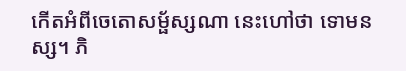កើតអំពីចេតោសម្ផ័ស្សណា នេះហៅថា ទោមនស្ស។ ភិ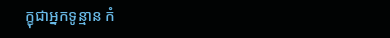ក្ខុជាអ្នកទូន្មាន កំ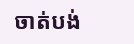ចាត់បង់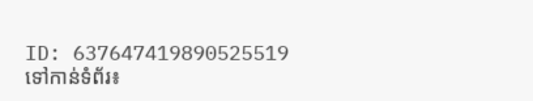ID: 637647419890525519
ទៅកាន់ទំព័រ៖